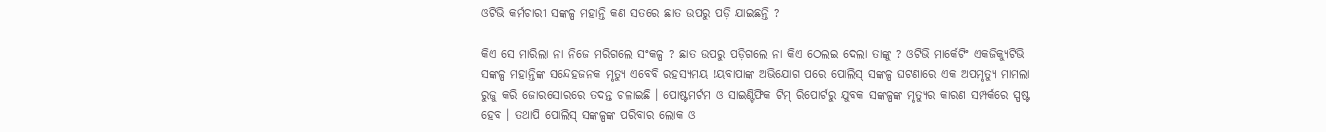ଓଟିଭି କର୍ମଚାରୀ ସଙ୍କଳ୍ପ ମହାନ୍ତି କଣ ସତରେ ଛାତ ଉପରୁ ପଡ଼ି ଯାଇଛନ୍ତି ?

କିଏ ସେ ମାରିଲା ନା ନିଜେ ମରିଗଲେ ସଂକଳ୍ପ ? ଛାତ ଉପରୁ ପଡ଼ିଗଲେ ନା କିଏ ଠେଲଇ ଦେଲା ତାଙ୍କୁ ? ଓଟିଭି ମାର୍କେଟିଂ ଏକଜିକ୍ୟୁଟିଭି ସଙ୍କଳ୍ପ ମହାନ୍ତିଙ୍କ ସନ୍ଦେହଜନକ ମୃତ୍ୟୁ ଏବେବି ରହସ୍ୟମୟ !ୟବାପାଙ୍କ ଅଭିଯୋଗ ପରେ ପୋଲିସ୍ ସଙ୍କଳ୍ପ ଘଟଣାରେ ଏକ ଅପମୃତ୍ୟୁ ମାମଲା ରୁଜୁ କରି ଜୋରସୋରରେ ତଦନ୍ତ ଚଳାଇଛି । ପୋଷ୍ଟମର୍ଟମ ଓ ସାଇଣ୍ଟିଫିକ ଟିମ୍ ରିପୋର୍ଟରୁ ଯୁବକ ସଙ୍କଳ୍ପଙ୍କ ମୃତ୍ୟୁର କାରଣ ସମ୍ପର୍କରେ ସ୍ପଷ୍ଟ ହେବ । ତଥାପି ପୋଲିସ୍ ସଙ୍କଳ୍ପଙ୍କ ପରିବାର ଲୋକ ଓ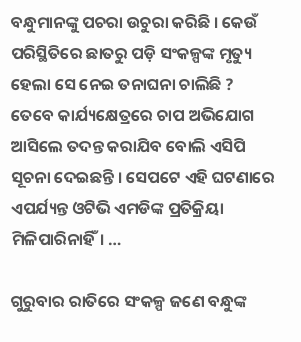ବନ୍ଧୁମାନଙ୍କୁ ପଚରା ଉଚୁରା କରିଛି । କେଉଁ ପରିସ୍ଥିତିରେ ଛାତରୁ ପଡ଼ି ସଂକଳ୍ପଙ୍କ ମୃତ୍ୟୁ ହେଲା ସେ ନେଇ ତନାଘନା ଚାଲିଛି ? ତେବେ କାର୍ଯ୍ୟକ୍ଷେତ୍ରରେ ଚାପ ଅଭିଯୋଗ ଆସିଲେ ତଦନ୍ତ କରାଯିବ ବୋଲି ଏସିପି ସୂଚନା ଦେଇଛନ୍ତି । ସେପଟେ ଏହି ଘଟଣାରେ ଏପର୍ଯ୍ୟନ୍ତ ଓଟିଭି ଏମଡିଙ୍କ ପ୍ରତିକ୍ରିୟା ମିଳିପାରିନାହିଁ। …

ଗୁରୁବାର ରାତିରେ ସଂକଳ୍ପ ଜଣେ ବନ୍ଧୁଙ୍କ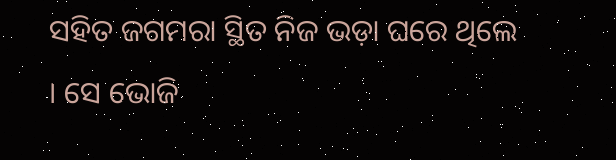ସହିତ ଜଗମରା ସ୍ଥିତ ନିଜ ଭଡ଼ା ଘରେ ଥିଲେ । ସେ ଭୋଜି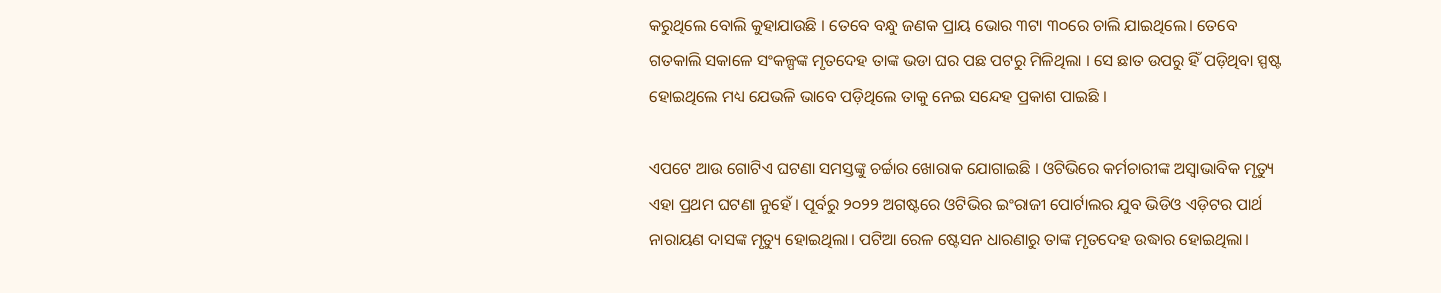କରୁଥିଲେ ବୋଲି କୁହାଯାଉଛି । ତେବେ ବନ୍ଧୁ ଜଣକ ପ୍ରାୟ ଭୋର ୩ଟା ୩୦ରେ ଚାଲି ଯାଇଥିଲେ। ତେବେ ଗତକାଲି ସକାଳେ ସଂକଳ୍ପଙ୍କ ମୃତଦେହ ତାଙ୍କ ଭଡା ଘର ପଛ ପଟରୁ ମିଳିଥିଲା । ସେ ଛାତ ଉପରୁ ହିଁ ପଡ଼ିଥିବା ସ୍ପଷ୍ଟ ହୋଇଥିଲେ ମଧ୍ୟ ଯେଭଳି ଭାବେ ପଡ଼ିଥିଲେ ତାକୁ ନେଇ ସନ୍ଦେହ ପ୍ରକାଶ ପାଇଛି ।

ଏପଟେ ଆଉ ଗୋଟିଏ ଘଟଣା ସମସ୍ତଙ୍କୁ ଚର୍ଚ୍ଚାର ଖୋରାକ ଯୋଗାଇଛି । ଓଟିଭିରେ କର୍ମଚାରୀଙ୍କ ଅସ୍ୱାଭାବିକ ମୃତ୍ୟୁ ଏହା ପ୍ରଥମ ଘଟଣା ନୁହେଁ । ପୂର୍ବରୁ ୨୦୨୨ ଅଗଷ୍ଟରେ ଓଟିଭିର ଇଂରାଜୀ ପୋର୍ଟାଲର ଯୁବ ଭିଡିଓ ଏଡ଼ିଟର ପାର୍ଥ ନାରାୟଣ ଦାସଙ୍କ ମୃତ୍ୟୁ ହୋଇଥିଲା। ପଟିଆ ରେଳ ଷ୍ଟେସନ ଧାରଣାରୁ ତାଙ୍କ ମୃତଦେହ ଉଦ୍ଧାର ହୋଇଥିଲା।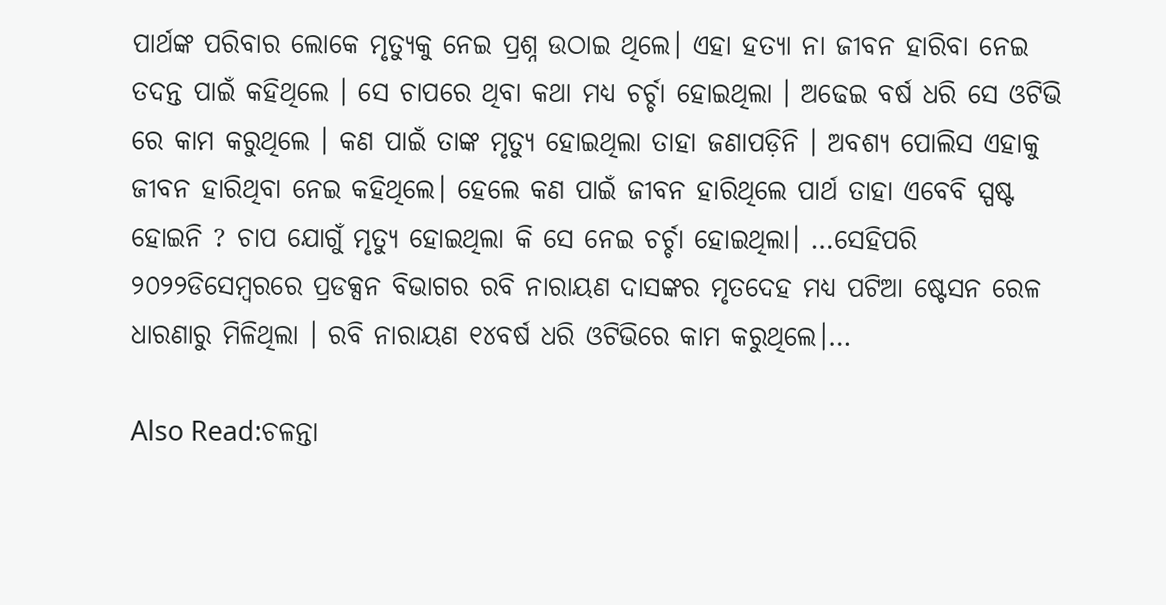ପାର୍ଥଙ୍କ ପରିବାର ଲୋକେ ମୃତ୍ୟୁକୁ ନେଇ ପ୍ରଶ୍ନ ଉଠାଇ ଥିଲେ। ଏହା ହତ୍ୟା ନା ଜୀବନ ହାରିବା ନେଇ ତଦନ୍ତ ପାଇଁ କହିଥିଲେ । ସେ ଚାପରେ ଥିବା କଥା ମଧ୍ୟ ଚର୍ଚ୍ଚା ହୋଇଥିଲା । ଅଢେଇ ବର୍ଷ ଧରି ସେ ଓଟିଭି ରେ କାମ କରୁଥିଲେ । କଣ ପାଇଁ ତାଙ୍କ ମୃତ୍ୟୁ ହୋଇଥିଲା ତାହା ଜଣାପଡ଼ିନି । ଅବଶ୍ୟ ପୋଲିସ ଏହାକୁ ଜୀବନ ହାରିଥିବା ନେଇ କହିଥିଲେ। ହେଲେ କଣ ପାଇଁ ଜୀବନ ହାରିଥିଲେ ପାର୍ଥ ତାହା ଏବେବି ସ୍ପଷ୍ଟ ହୋଇନି ? ଚାପ ଯୋଗୁଁ ମୃତ୍ୟୁ ହୋଇଥିଲା କି ସେ ନେଇ ଚର୍ଚ୍ଚା ହୋଇଥିଲା। …ସେହିପରି ୨୦୨୨ଡିସେମ୍ବରରେ ପ୍ରଡକ୍ସନ ବିଭାଗର ରବି ନାରାୟଣ ଦାସଙ୍କର ମୃତଦେହ ମଧ୍ୟ ପଟିଆ ଷ୍ଟେସନ ରେଳ ଧାରଣାରୁ ମିଳିଥିଲା । ରବି ନାରାୟଣ ୧୪ବର୍ଷ ଧରି ଓଟିଭିରେ କାମ କରୁଥିଲେ।…

Also Read:ଚଳନ୍ତା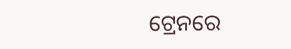ଟ୍ରେନରେ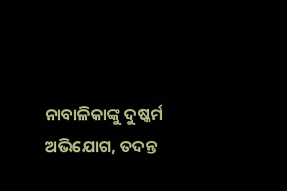ନାବାଳିକାଙ୍କୁ ଦୁଷ୍କର୍ମ ଅଭିଯୋଗ, ତଦନ୍ତ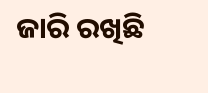ଜାରି ରଖିଛି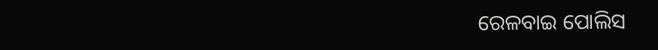ରେଳବାଇ ପୋଲିସ